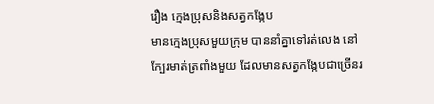រឿង ក្មេងប្រុសនិងសត្វកង្កែប
មានក្មេងប្រុសមួយក្រុម បាននាំគ្នាទៅរត់លេង នៅក្បែរមាត់ត្រពាំងមួយ ដែលមានសត្វកង្កែបជាច្រើនរ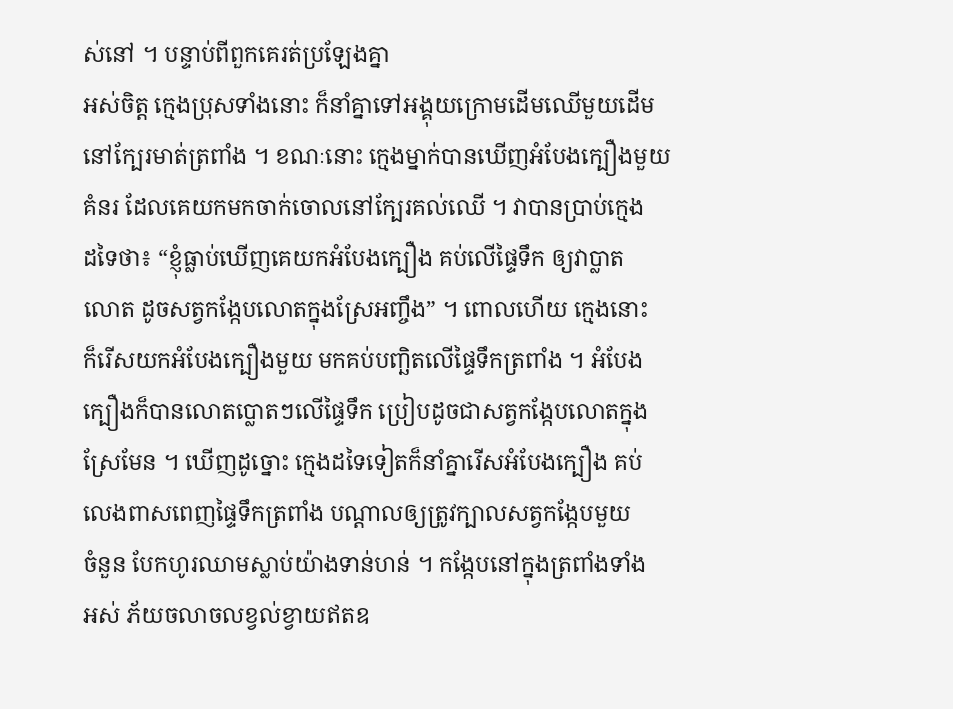ស់នៅ ។ បន្ទាប់ពីពួកគេរត់ប្រឡែងគ្នា
អស់ចិត្ត ក្មេងប្រុសទាំងនោះ ក៏នាំគ្នាទៅអង្គុយក្រោមដើមឈើមួយដើម
នៅក្បែរមាត់ត្រពាំង ។ ខណៈនោះ ក្មេងម្នាក់បានឃើញអំបែងក្បឿងមួយ
គំនរ ដែលគេយកមកចាក់ចោលនៅក្បែរគល់ឈើ ។ វាបានប្រាប់ក្មេង
ដទៃថា៖ “ខ្ញុំធ្លាប់ឃើញគេយកអំបែងក្បឿង គប់លើផ្ទៃទឹក ឲ្យវាប្លាត
លោត ដូចសត្វកង្កែបលោតក្នុងស្រែអញ្ចឹង” ។ ពោលហើយ ក្មេងនោះ
ក៏រើសយកអំបែងក្បឿងមួយ មកគប់បញ្ឆិតលើផ្ទៃទឹកត្រពាំង ។ អំបែង
ក្បឿងក៏បានលោតប្លោតៗលើផ្ទៃទឹក ប្រៀបដូចជាសត្វកង្កែបលោតក្នុង
ស្រែមែន ។ ឃើញដូច្នោះ ក្មេងដទៃទៀតក៏នាំគ្នារើសអំបែងក្បឿង គប់
លេងពាសពេញផ្ទៃទឹកត្រពាំង បណ្តាលឲ្យត្រូវក្បាលសត្វកង្កែបមួយ
ចំនួន បែកហូរឈាមស្លាប់យ៉ាងទាន់ហន់ ។ កង្កែបនៅក្នុងត្រពាំងទាំង
អស់ ភ័យចលាចលខ្វល់ខ្វាយឥតឧ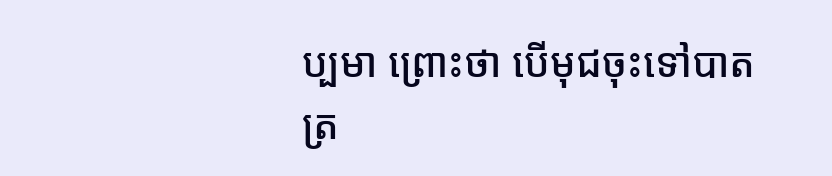ប្បមា ព្រោះថា បើមុជចុះទៅបាត
ត្រ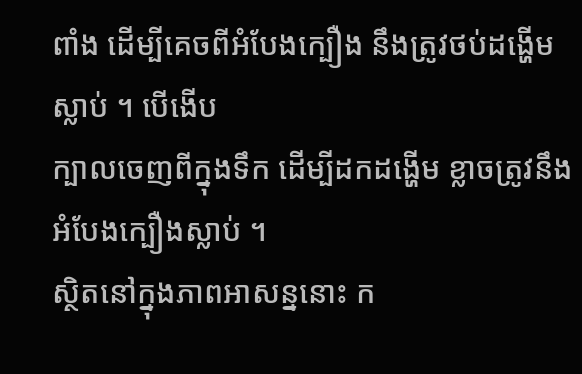ពាំង ដើម្បីគេចពីអំបែងក្បឿង នឹងត្រូវថប់ដង្ហើមស្លាប់ ។ បើងើប
ក្បាលចេញពីក្នុងទឹក ដើម្បីដកដង្ហើម ខ្លាចត្រូវនឹងអំបែងក្បឿងស្លាប់ ។
ស្ថិតនៅក្នុងភាពអាសន្ននោះ ក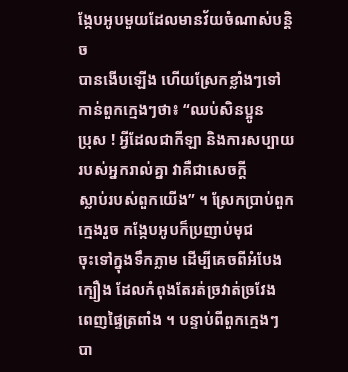ង្កែបអូបមួយដែលមានវ័យចំណាស់បន្តិច
បានងើបឡើង ហើយស្រែកខ្លាំងៗទៅកាន់ពួកក្មេងៗថា៖ “ឈប់សិនប្អូន
ប្រុស ! អ្វីដែលជាកីឡា និងការសប្បាយរបស់អ្នករាល់គ្នា វាគឺជាសេចក្តី
ស្លាប់របស់ពួកយើង” ។ ស្រែកប្រាប់ពួកក្មេងរួច កង្កែបអូបក៏ប្រញាប់មុជ
ចុះទៅក្នុងទឹកភ្លាម ដើម្បីគេចពីអំបែងក្បឿង ដែលកំពុងតែរត់ច្រវាត់ច្រវែង
ពេញផ្ទៃត្រពាំង ។ បន្ទាប់ពីពួកក្មេងៗ បា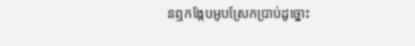នឮកង្កែបអូបស្រែកប្រាប់ដូច្នោះ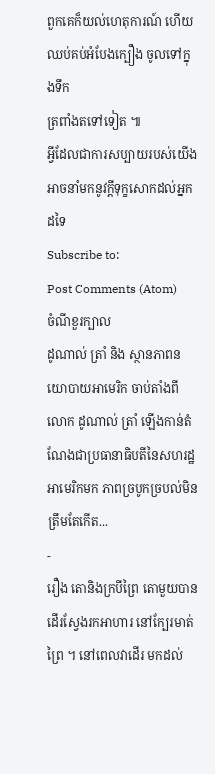ពួកគេក៏យល់ហេតុការណ៍ ហើយឈប់គប់អំបែងក្បឿង ចូលទៅក្នុងទឹក
ត្រពាំងតទៅទៀត ៕
អ្វីដែលជាការសប្បាយរបស់យើង អាចនាំមកនូវក្តីទុក្ខសោកដល់អ្នកដទៃ
Subscribe to:
Post Comments (Atom)
ចំណីខួរក្បាល
ដូណាល់ ត្រាំ និង ស្ថានភាពនយោបាយអាមេរិក ចាប់តាំងពីលោក ដូណាល់ ត្រាំ ឡើងកាន់តំណែងជាប្រធានាធិបតីនៃសហរដ្ឋអាមេរិកមក ភាពច្របូកច្របល់មិនត្រឹមតែកើត...
-
រឿង តោនិងក្របីព្រៃ តោមួយបានដើរស្វែងរកអាហារ នៅក្បែរមាត់ព្រៃ ។ នៅពេលវាដើរ មកដល់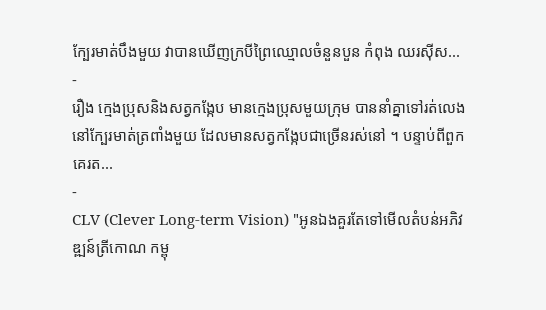ក្បែរមាត់បឹងមួយ វាបានឃើញក្របីព្រៃឈ្មោលចំនួនបួន កំពុង ឈរស៊ីស...
-
រឿង ក្មេងប្រុសនិងសត្វកង្កែប មានក្មេងប្រុសមួយក្រុម បាននាំគ្នាទៅរត់លេង នៅក្បែរមាត់ត្រពាំងមួយ ដែលមានសត្វកង្កែបជាច្រើនរស់នៅ ។ បន្ទាប់ពីពួកគេរត...
-
CLV (Clever Long-term Vision) "អូនឯងគួរតែទៅមើលតំបន់អភិវឌ្ឍន៍ត្រីកោណ កម្ពុ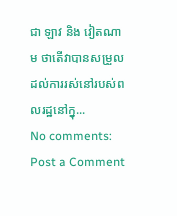ជា ឡាវ និង វៀតណាម ថាតើវាបានសម្រួលដល់ការរស់នៅរបស់ពលរដ្ឋនៅក្នុ...
No comments:
Post a Comment